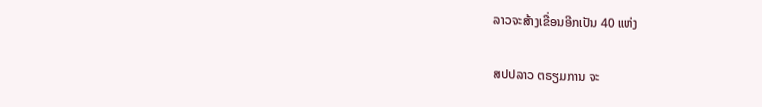ລາວຈະສ້າງເຂື່ອນອີກເປັນ 40 ແຫ່ງ

ສປປລາວ ຕຣຽມການ ຈະ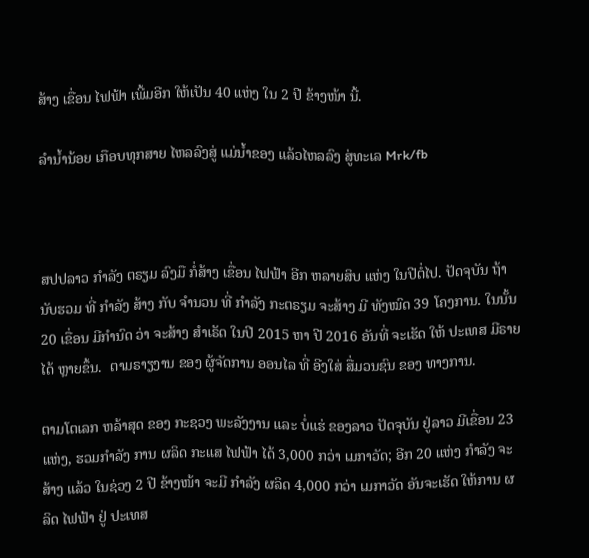ສ້າງ ເຂື່ອນ ໄຟຟ້າ ເພີ້ມອີກ ໃຫ້ເປັນ 40 ແຫ່ງ ໃນ 2 ປີ ຂ້າງໜ້າ ນີ້.

ລໍານໍ້ານ້ອຍ ເກືອບທຸກສາຍ ໄຫລລົງສູ່ ແມ່ນໍ້າຂອງ ແລ້ວໄຫລລົງ ສູ່ທະເລ Mrk/fb



ສປປລາວ ກໍາລັງ ຕຣຽມ ລົງມື ກໍ່ສ້າງ ເຂື່ອນ ໄຟຟ້າ ອີກ ຫລາຍສິບ ແຫ່ງ ໃນປີຕໍ່ໄປ. ປັດຈຸບັນ ຖ້າ ນັບຮວມ ທີ່ ກໍາລັງ ສ້າງ ກັບ ຈໍານວນ ທີ່ ກໍາລັງ ກະຕຣຽມ ຈະສ້າງ ມີ ທັງໝົດ 39 ໂຄງການ. ໃນນັ້ນ 20 ເຂື່ອນ ມີກໍານົດ ວ່າ ຈະສ້າງ ສໍາເຣັດ ໃນປີ 2015 ຫາ ປີ 2016 ອັນທີ່ ຈະເຮັດ ໃຫ້ ປະເທສ ມີຣາຍໄດ້ ຫຼາຍຂຶ້ນ.  ຕາມຣາຽງານ ຂອງ ຜູ້ຈັດການ ອອນໄລ ທີ່ ອີງໃສ່ ສື່ມວນຊົນ ຂອງ ທາງການ.

ຕາມໂຕເລກ ຫລ້າສຸດ ຂອງ ກະຊວງ ພະລັງງານ ແລະ ບໍ່ແຮ່ ຂອງລາວ ປັດຈຸບັນ ຢູ່ລາວ ມີເຂື່ອນ 23 ແຫ່ງ, ຮວມກໍາລັງ ການ ຜລິດ ກະແສ ໄຟຟ້າ ໄດ້ 3,000 ກວ່າ ເມກາວັດ; ອີກ 20 ແຫ່ງ ກໍາລັງ ຈະສ້າງ ແລ້ວ ໃນຊ່ວງ 2 ປີ ຂ້າງໜ້າ ຈະມີ ກໍາລັງ ຜລິດ 4,000 ກວ່າ ເມກາວັດ ອັນຈະເຮັດ ໃຫ້ການ ຜລິດ ໄຟຟ້າ ຢູ່ ປະເທສ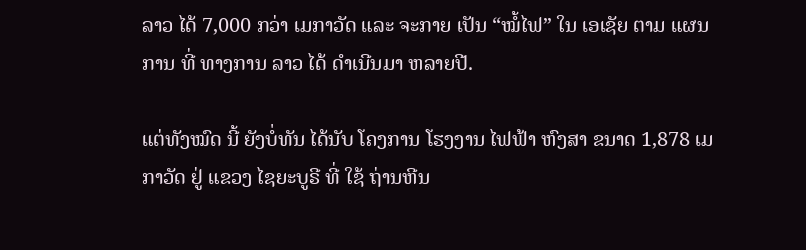ລາວ ໄດ້ 7,000 ກວ່າ ເມກາວັດ ແລະ ຈະກາຍ ເປັນ “ໝໍ້ໄຟ” ໃນ ເອເຊັຍ ຕາມ ແຜນການ ທີ່ ທາງການ ລາວ ໄດ້ ດໍາເນີນມາ ຫລາຍປີ.

ແຕ່ທັງໝົດ ນີ້ ຍັງບໍ່ທັນ ໄດ້ນັບ ໂຄງການ ໂຮງງານ ໄຟຟ້າ ຫົງສາ ຂນາດ 1,878 ເມກາວັດ ຢູ່ ແຂວງ ໄຊຍະບູຣີ ທີ່ ໃຊ້ ຖ່ານຫີນ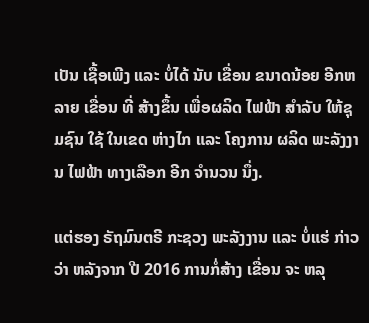ເປັນ ເຊື້ອເພີງ ແລະ ບໍ່ໄດ້ ນັບ ເຂື່ອນ ຂນາດນ້ອຍ ອີກຫລາຍ ເຂື່ອນ ທີ່ ສ້າງຂຶ້ນ ເພື່ອຜລິດ ໄຟຟ້າ ສໍາລັບ ໃຫ້ຊຸມຊົນ ໃຊ້ ໃນເຂດ ຫ່າງໄກ ແລະ ໂຄງການ ຜລິດ ພະລັງງານ ໄຟຟ້າ ທາງເລືອກ ອີກ ຈໍານວນ ນຶ່ງ.

ແຕ່ຮອງ ຣັຖມົນຕຣີ ກະຊວງ ພະລັງງານ ແລະ ບໍ່ແຮ່ ກ່າວວ່າ ຫລັງຈາກ ປີ 2016 ການກໍ່ສ້າງ ເຂື່ອນ ຈະ ຫລຸ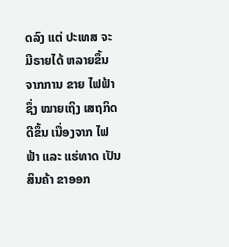ດລົງ ແຕ່ ປະເທສ ຈະ ມີຣາຍໄດ້ ຫລາຍຂຶ້ນ ຈາກການ ຂາຍ ໄຟຟ້າ ຊຶ່ງ ໝາຍເຖິງ ເສຖກິດ ດີຂຶ້ນ ເນື່ອງຈາກ ໄຟຟ້າ ແລະ ແຮ່ທາດ ເປັນສິນຄ້າ ຂາອອກ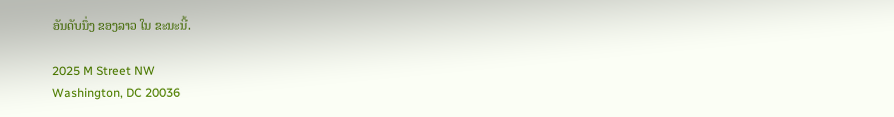ອັນດັບນຶ່ງ ຂອງລາວ ໃນ ຂະນະນີ້.

2025 M Street NW
Washington, DC 20036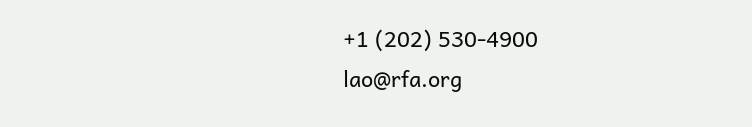+1 (202) 530-4900
lao@rfa.org